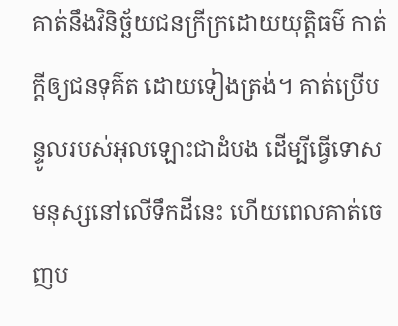គាត់នឹងវិនិច្ឆ័យជនក្រីក្រដោយយុត្តិធម៌ កាត់ក្ដីឲ្យជនទុគ៌ត ដោយទៀងត្រង់។ គាត់ប្រើបន្ទូលរបស់អុលឡោះជាដំបង ដើម្បីធ្វើទោសមនុស្សនៅលើទឹកដីនេះ ហើយពេលគាត់ចេញប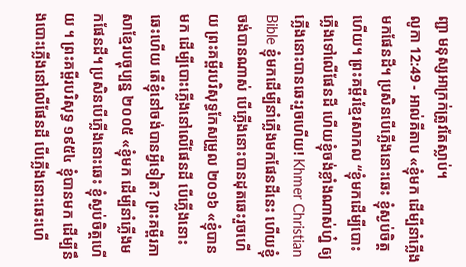ញ្ជា មនុស្សអាក្រក់ត្រូវតែស្លាប់។
លូកា 12:49 - អាល់គីតាប «ខ្ញុំមក ដើម្បីនាំភ្លើងមកផែនដី។ ប្រសិនបើភ្លើងនោះឆេះ ខ្ញុំស្ងប់ចិត្ដហើយ។ ព្រះគម្ពីរខ្មែរសាកល “ខ្ញុំមកដើម្បីបោះភ្លើងទៅលើផែនដី ហើយខ្ញុំចង់ខ្លាំងណាស់ហ្ន៎ ឲ្យភ្លើងនោះបានឆេះរួចហើយ! Khmer Christian Bible ខ្ញុំមកដើម្បីនាំភ្លើងមកផែនដីនេះ ហើយខ្ញុំចង់បានណាស់ បើភ្លើងនោះបានដុតឆេះរួចហើយ ព្រះគម្ពីរបរិសុទ្ធកែសម្រួល ២០១៦ «ខ្ញុំបានមក ដើម្បីបោះភ្លើងនៅលើផែនដី បើភ្លើងនោះឆេះហើយ តើខ្ញុំនៅចង់បានអ្វីទៀត? ព្រះគម្ពីរភាសាខ្មែរបច្ចុប្បន្ន ២០០៥ «ខ្ញុំមក ដើម្បីនាំភ្លើងមកផែនដី។ ប្រសិនបើភ្លើងនោះឆេះ ខ្ញុំស្ងប់ចិត្តហើយ ។ ព្រះគម្ពីរបរិសុទ្ធ ១៩៥៤ ខ្ញុំបានមក ដើម្បីនឹងបោះភ្លើងនៅលើផែនដី បើភ្លើងនោះឆេះហើ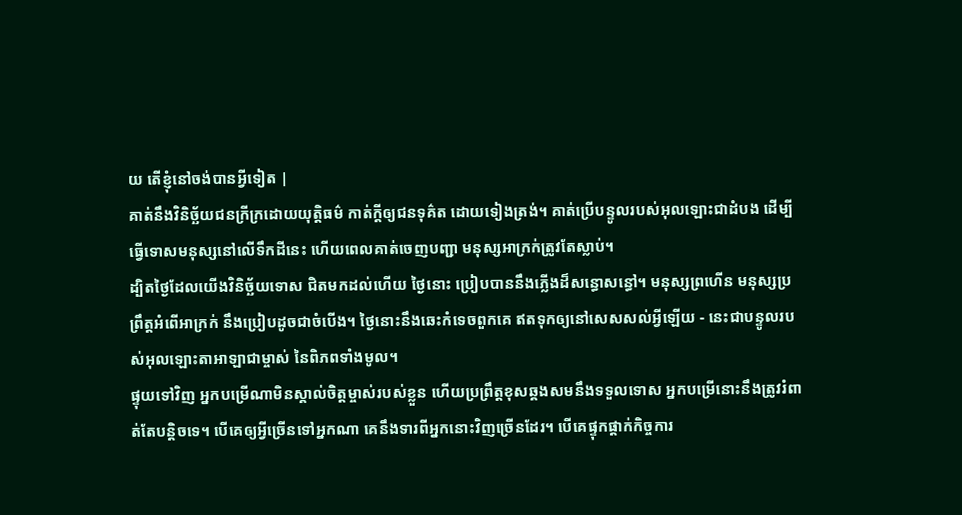យ តើខ្ញុំនៅចង់បានអ្វីទៀត |
គាត់នឹងវិនិច្ឆ័យជនក្រីក្រដោយយុត្តិធម៌ កាត់ក្ដីឲ្យជនទុគ៌ត ដោយទៀងត្រង់។ គាត់ប្រើបន្ទូលរបស់អុលឡោះជាដំបង ដើម្បីធ្វើទោសមនុស្សនៅលើទឹកដីនេះ ហើយពេលគាត់ចេញបញ្ជា មនុស្សអាក្រក់ត្រូវតែស្លាប់។
ដ្បិតថ្ងៃដែលយើងវិនិច្ឆ័យទោស ជិតមកដល់ហើយ ថ្ងៃនោះ ប្រៀបបាននឹងភ្លើងដ៏សន្ធោសន្ធៅ។ មនុស្សព្រហើន មនុស្សប្រព្រឹត្តអំពើអាក្រក់ នឹងប្រៀបដូចជាចំបើង។ ថ្ងៃនោះនឹងឆេះកំទេចពួកគេ ឥតទុកឲ្យនៅសេសសល់អ្វីឡើយ - នេះជាបន្ទូលរបស់អុលឡោះតាអាឡាជាម្ចាស់ នៃពិភពទាំងមូល។
ផ្ទុយទៅវិញ អ្នកបម្រើណាមិនស្គាល់ចិត្ដម្ចាស់របស់ខ្លួន ហើយប្រព្រឹត្ដខុសឆ្គងសមនឹងទទួលទោស អ្នកបម្រើនោះនឹងត្រូវរំពាត់តែបន្ដិចទេ។ បើគេឲ្យអ្វីច្រើនទៅអ្នកណា គេនឹងទារពីអ្នកនោះវិញច្រើនដែរ។ បើគេផ្ទុកផ្ដាក់កិច្ចការ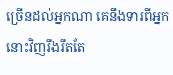ច្រើនដល់អ្នកណា គេនឹងទារពីអ្នកនោះវិញរឹងរឹតតែ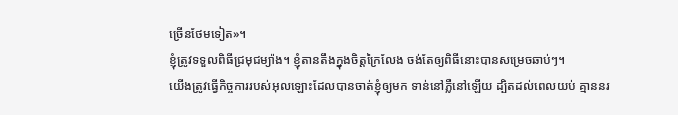ច្រើនថែមទៀត»។
ខ្ញុំត្រូវទទួលពិធីជ្រមុជម្យ៉ាង។ ខ្ញុំតានតឹងក្នុងចិត្ដក្រៃលែង ចង់តែឲ្យពិធីនោះបានសម្រេចឆាប់ៗ។
យើងត្រូវធ្វើកិច្ចការរបស់អុលឡោះដែលបានចាត់ខ្ញុំឲ្យមក ទាន់នៅភ្លឺនៅឡើយ ដ្បិតដល់ពេលយប់ គ្មាននរ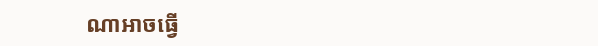ណាអាចធ្វើ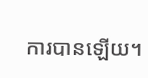ការបានឡើយ។